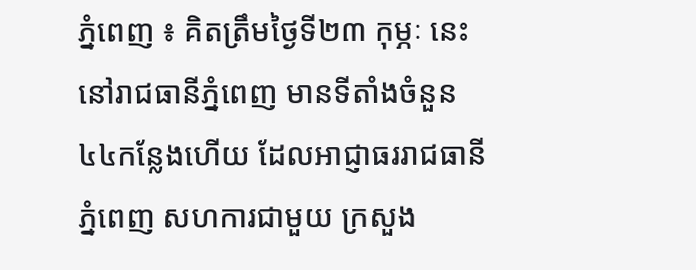ភ្នំពេញ ៖ គិតត្រឹមថ្ងៃទី២៣ កុម្ភៈ នេះ នៅរាជធានីភ្នំពេញ មានទីតាំងចំនួន៤៤កន្លែងហើយ ដែលអាជ្ញាធររាជធានីភ្នំពេញ សហការជាមួយ ក្រសួង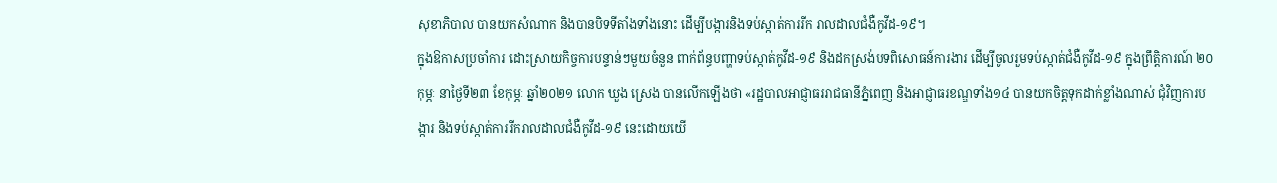សុខាភិបាល បានយកសំណាក និងបានបិទទីតាំងទាំងនោះ ដើម្បីបង្ការនិងទប់ស្កាត់ការរីក រាលដាលជំងឺកូវីដ-១៩។
ក្នុងឱកាសប្រចាំការ ដោះស្រាយកិច្ចការបន្ទាន់ៗមួយចំនួន ពាក់ព័ន្ធបញ្ហាទប់ស្កាត់កូវីដ-១៩ និងដកស្រង់បទពិសោធន៍ការងារ ដើម្បីចូលរួមទប់ស្កាត់ជំងឺកូវីដ-១៩ ក្នុងព្រឹត្តិការណ៍ ២០ កុម្ភៈ នាថ្ងៃទី២៣ ខែកុម្ភៈ ឆ្នាំ២០២១ លោក ឃួង ស្រេង បានលើកឡើងថា «រដ្ឋបាលអាជ្ញាធររាជធានីភ្នំពេញ និងអាជ្ញាធរខណ្ឌទាំង១៤ បានយកចិត្តទុកដាក់ខ្លាំងណាស់ ជុំវិញការបង្ការ និងទប់ស្កាត់ការរីករាលដាលជំងឺកូវីដ-១៩ នេះដោយយើ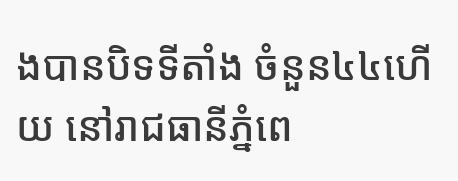ងបានបិទទីតាំង ចំនួន៤៤ហើយ នៅរាជធានីភ្នំពេ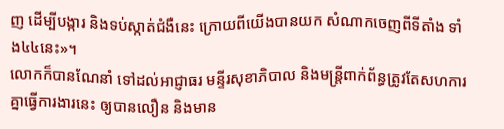ញ ដើម្បីបង្ការ និងទប់ស្កាត់ជំងឺនេះ ក្រោយពីយើងបានយក សំណាកចេញពីទីតាំង ទាំង៤៤នេះ»។
លោកក៏បានណែនាំ ទៅដល់អាជ្ញាធរ មន្ទីរសុខាភិបាល និងមន្ត្រីពាក់ព័ន្ធត្រូវតែសហការ គ្នាធ្វើការងារនេះ ឲ្យបានលឿន និងមាន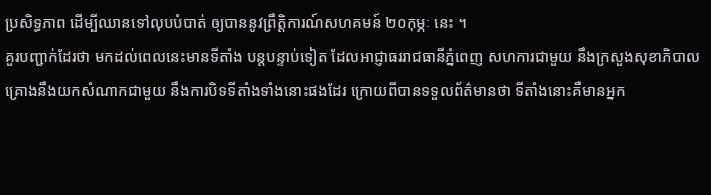ប្រសិទ្ធភាព ដើម្បីឈានទៅលុបបំបាត់ ឲ្យបាននូវព្រឹត្តិការណ៍សហគមន៍ ២០កុម្ភៈ នេះ ។
គួរបញ្ជាក់ដែរថា មកដល់ពេលនេះមានទីតាំង បន្តបន្ទាប់ទៀត ដែលអាជ្ញាធររាជធានីភ្នំពេញ សហការជាមួយ នឹងក្រសួងសុខាភិបាល គ្រោងនឹងយកសំណាកជាមួយ នឹងការបិទទីតាំងទាំងនោះផងដែរ ក្រោយពីបានទទួលព័ត៌មានថា ទីតាំងនោះគឺមានអ្នក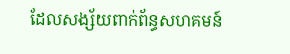ដែលសង្ស័យពាក់ព័ន្ធសហគមន៍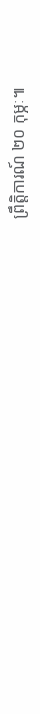ព្រឹត្តិការណ៍ ២០ កុម្ភៈ៕